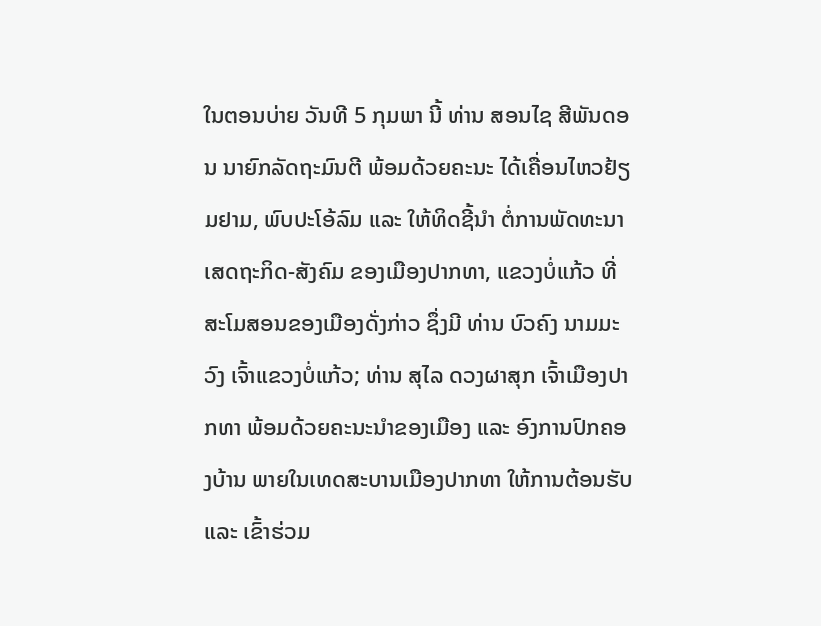ໃນຕອນບ່າຍ ວັນທີ 5 ກຸມພາ ນີ້ ທ່ານ ສອນໄຊ ສີພັນດອນ ນາຍົກລັດຖະມົນຕີ ພ້ອມດ້ວຍຄະນະ ໄດ້ເຄື່ອນໄຫວຢ້ຽມຢາມ, ພົບປະໂອ້ລົມ ແລະ ໃຫ້ທິດຊີ້ນຳ ຕໍ່ການພັດທະນາເສດຖະກິດ-ສັງຄົມ ຂອງເມືອງປາກທາ, ແຂວງບໍ່ແກ້ວ ທີ່ສະໂມສອນຂອງເມືອງດັ່ງກ່າວ ຊຶ່ງມີ ທ່ານ ບົວຄົງ ນາມມະວົງ ເຈົ້າແຂວງບໍ່ແກ້ວ; ທ່ານ ສຸໄລ ດວງຜາສຸກ ເຈົ້າເມືອງປາກທາ ພ້ອມດ້ວຍຄະນະນຳຂອງເມືອງ ແລະ ອົງການປົກຄອງບ້ານ ພາຍໃນເທດສະບານເມືອງປາກທາ ໃຫ້ການຕ້ອນຮັບ ແລະ ເຂົ້າຮ່ວມ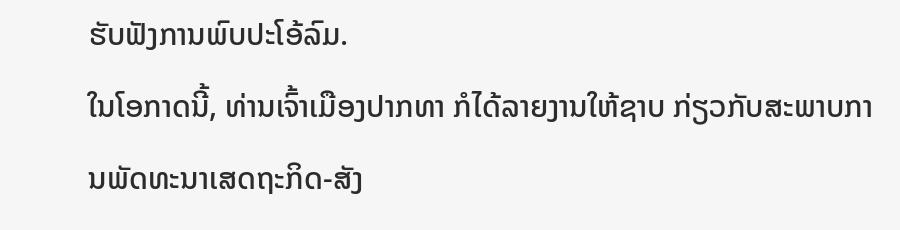ຮັບຟັງການພົບປະໂອ້ລົມ.
ໃນໂອກາດນີ້, ທ່ານເຈົ້າເມືອງປາກທາ ກໍໄດ້ລາຍງານໃຫ້ຊາບ ກ່ຽວກັບສະພາບການພັດທະນາເສດຖະກິດ-ສັງ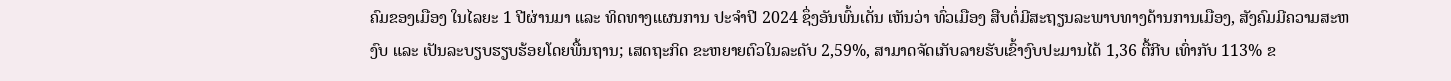ຄົມຂອງເມືອງ ໃນໄລຍະ 1 ປີຜ່ານມາ ແລະ ທິດທາງແຜນການ ປະຈໍາປີ 2024 ຊຶ່ງອັນພົ້ນເດັ່ນ ເຫັນວ່າ ທົ່ວເມືອງ ສືບຕໍ່ມີສະຖຽນລະພາບທາງດ້ານການເມືອງ, ສັງຄົມມີຄວາມສະຫງົບ ແລະ ເປັນລະບຽບຮຽບຮ້ອຍໂດຍພື້ນຖານ; ເສດຖະກິດ ຂະຫຍາຍຕົວໃນລະດັບ 2,59%, ສາມາດຈັດເກັບລາຍຮັບເຂົ້າງົບປະມານໄດ້ 1,36 ຕື້ກີບ ເທົ່າກັບ 113% ຂ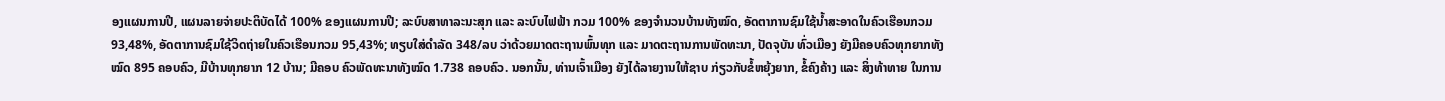ອງແຜນການປີ, ແຜນລາຍຈ່າຍປະຕິບັດໄດ້ 100% ຂອງແຜນການປີ; ລະບົບສາທາລະນະສຸກ ແລະ ລະບົບໄຟຟ້າ ກວມ 100% ຂອງຈໍານວນບ້ານທັງໝົດ, ອັດຕາການຊົມໃຊ້ນ້ຳສະອາດໃນຄົວເຮືອນກວມ 93,48%, ອັດຕາການຊົມໃຊ້ວິດຖ່າຍໃນຄົວເຮືອນກວມ 95,43%; ທຽບໃສ່ດໍາລັດ 348/ລບ ວ່າດ້ວຍມາດຕະຖານພົ້ນທຸກ ແລະ ມາດຕະຖານການພັດທະນາ, ປັດຈຸບັນ ທົ່ວເມືອງ ຍັງມີຄອບຄົວທຸກຍາກທັງໝົດ 895 ຄອບຄົວ, ມີບ້ານທຸກຍາກ 12 ບ້ານ; ມີຄອບ ຄົວພັດທະນາທັງໝົດ 1.738 ຄອບຄົວ. ນອກນັ້ນ, ທ່ານເຈົ້າເມືອງ ຍັງໄດ້ລາຍງານໃຫ້ຊາບ ກ່ຽວກັບຂໍ້ຫຍຸ້ງຍາກ, ຂໍ້ຄົງຄ້າງ ແລະ ສິ່ງທ້າທາຍ ໃນການ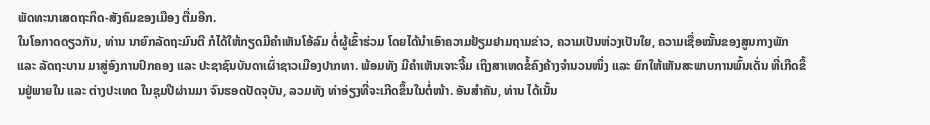ພັດທະນາເສດຖະກິດ-ສັງຄົມຂອງເມືອງ ຕື່ມອີກ.
ໃນໂອກາດດຽວກັນ, ທ່ານ ນາຍົກລັດຖະມົນຕີ ກໍໄດ້ໃຫ້ກຽດມີຄຳເຫັນໂອ້ລົມ ຕໍ່ຜູ້ເຂົ້າຮ່ວມ ໂດຍໄດ້ນຳເອົາຄວາມຢ້ຽມຢາມຖາມຂ່າວ, ຄວາມເປັນຫ່ວງເປັນໃຍ, ຄວາມເຊື່ອໝັ້ນຂອງສູນກາງພັກ ແລະ ລັດຖະບານ ມາສູ່ອົງການປົກຄອງ ແລະ ປະຊາຊົນບັນດາເຜົ່າຊາວເມືອງປາກທາ. ພ້ອມທັງ ມີຄຳເຫັນເຈາະຈີ້ມ ເຖິງສາເຫດຂໍ້ຄົງຄ້າງຈຳນວນໜຶ່ງ ແລະ ຍົກໃຫ້ເຫັນສະພາບການພົ້ນເດັ່ນ ທີ່ເກີດຂຶ້ນຢູ່ພາຍໃນ ແລະ ຕ່າງປະເທດ ໃນຊຸມປີຜ່ານມາ ຈົນຮອດປັດຈຸບັນ, ລວມທັງ ທ່າອ່ຽງທີ່ຈະເກີດຂຶ້ນໃນຕໍ່ໜ້າ. ອັນສຳຄັນ, ທ່ານ ໄດ້ເນັ້ນ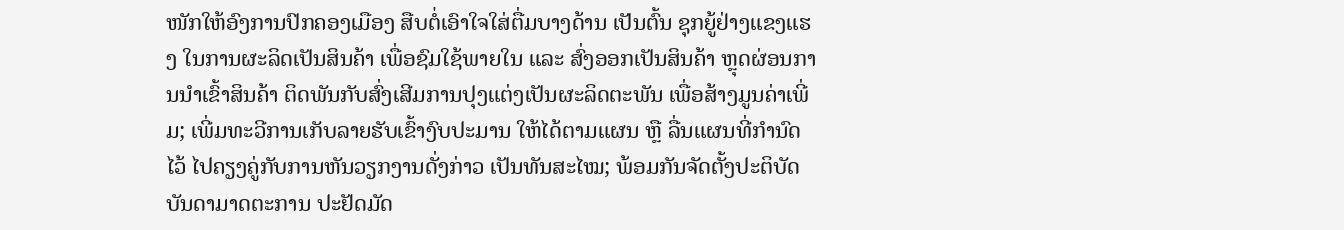ໜັກໃຫ້ອົງການປົກຄອງເມືອງ ສືບຕໍ່ເອົາໃຈໃສ່ຕື່ມບາງດ້ານ ເປັນຕົ້ນ ຊຸກຍູ້ຢ່າງແຂງແຮງ ໃນການຜະລິດເປັນສິນຄ້າ ເພື່ອຊົມໃຊ້ພາຍໃນ ແລະ ສົ່ງອອກເປັນສິນຄ້າ ຫຼຸດຜ່ອນການນຳເຂົ້າສິນຄ້າ ຕິດພັນກັບສົ່ງເສີມການປຸງແຕ່ງເປັນຜະລິດຕະພັນ ເພື່ອສ້າງມູນຄ່າເພີ່ມ; ເພີ່ມທະວີການເກັບລາຍຮັບເຂົ້າງົບປະມານ ໃຫ້ໄດ້ຕາມແຜນ ຫຼື ລື່ນແຜນທີ່ກຳນົດໄວ້ ໄປຄຽງຄູ່ກັບການຫັນວຽກງານດັ່ງກ່າວ ເປັນທັນສະໄໝ; ພ້ອມກັນຈັດຕັ້ງປະຕິບັດບັນດາມາດຕະການ ປະຢັດມັດ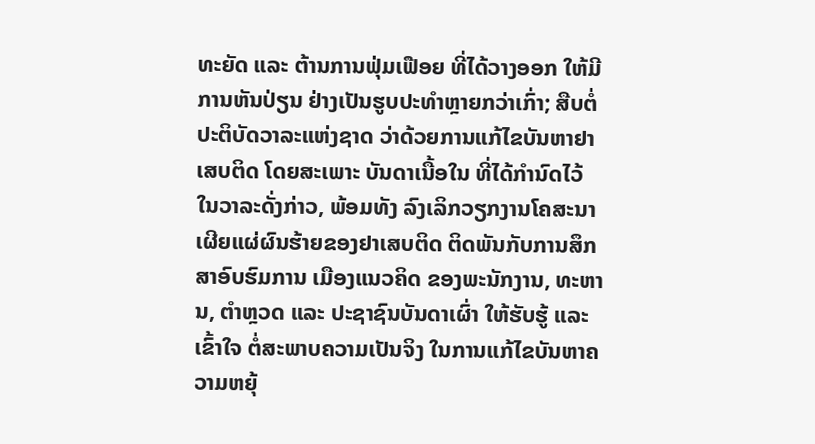ທະຍັດ ແລະ ຕ້ານການຟຸ່ມເຟືອຍ ທີ່ໄດ້ວາງອອກ ໃຫ້ມີການຫັນປ່ຽນ ຢ່າງເປັນຮູບປະທຳຫຼາຍກວ່າເກົ່າ; ສືບຕໍ່ປະຕິບັດວາລະແຫ່ງຊາດ ວ່າດ້ວຍການແກ້ໄຂບັນຫາຢາເສບຕິດ ໂດຍສະເພາະ ບັນດາເນື້ອໃນ ທີ່ໄດ້ກຳນົດໄວ້ ໃນວາລະດັ່ງກ່າວ, ພ້ອມທັງ ລົງເລິກວຽກງານໂຄສະນາເຜີຍແຜ່ຜົນຮ້າຍຂອງຢາເສບຕິດ ຕິດພັນກັບການສຶກສາອົບຮົມການ ເມືອງແນວຄິດ ຂອງພະນັກງານ, ທະຫານ, ຕຳຫຼວດ ແລະ ປະຊາຊົນບັນດາເຜົ່າ ໃຫ້ຮັບຮູ້ ແລະ ເຂົ້າໃຈ ຕໍ່ສະພາບຄວາມເປັນຈິງ ໃນການແກ້ໄຂບັນຫາຄວາມຫຍຸ້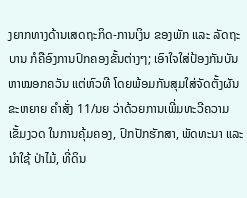ງຍາກທາງດ້ານເສດຖະກິດ-ການເງິນ ຂອງພັກ ແລະ ລັດຖະບານ ກໍຄືອົງການປົກຄອງຂັ້ນຕ່າງໆ; ເອົາໃຈໃສ່ປ້ອງກັນບັນຫາໝອກຄວັນ ແຕ່ຫົວທີ ໂດຍພ້ອມກັນສຸມໃສ່ຈັດຕັ້ງຜັນຂະຫຍາຍ ຄຳສັ່ງ 11/ນຍ ວ່າດ້ວຍການເພີ່ມທະວີຄວາມເຂັ້ມງວດ ໃນການຄຸ້ມຄອງ, ປົກປັກຮັກສາ, ພັດທະນາ ແລະ ນໍາໃຊ້ ປ່າໄມ້, ທີ່ດິນ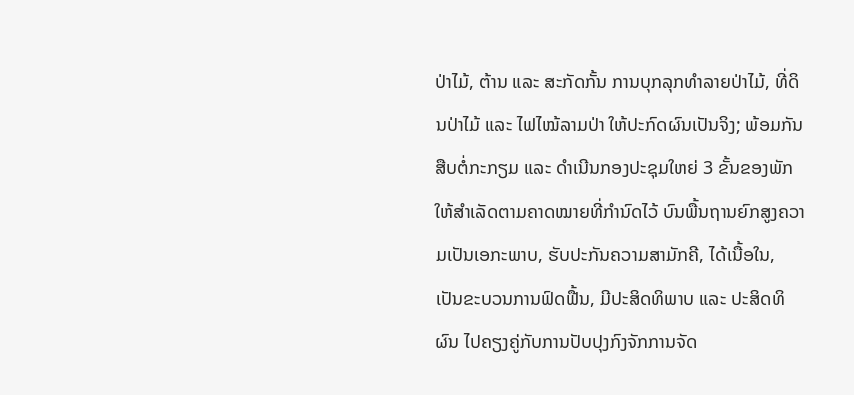ປ່າໄມ້, ຕ້ານ ແລະ ສະກັດກັ້ນ ການບຸກລຸກທໍາລາຍປ່າໄມ້, ທີ່ດິນປ່າໄມ້ ແລະ ໄຟໄໝ້ລາມປ່າ ໃຫ້ປະກົດຜົນເປັນຈິງ; ພ້ອມກັນສືບຕໍ່ກະກຽມ ແລະ ດໍາເນີນກອງປະຊຸມໃຫຍ່ 3 ຂັ້ນຂອງພັກ ໃຫ້ສໍາເລັດຕາມຄາດໝາຍທີ່ກໍານົດໄວ້ ບົນພື້ນຖານຍົກສູງຄວາມເປັນເອກະພາບ, ຮັບປະກັນຄວາມສາມັກຄີ, ໄດ້ເນື້ອໃນ, ເປັນຂະບວນການຟົດຟື້ນ, ມີປະສິດທິພາບ ແລະ ປະສິດທິຜົນ ໄປຄຽງຄູ່ກັບການປັບປຸງກົງຈັກການຈັດ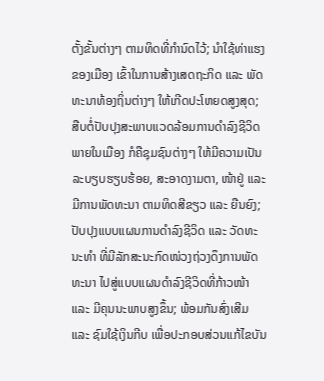ຕັ້ງຂັ້ນຕ່າງໆ ຕາມທິດທີ່ກຳນົດໄວ້; ນຳໃຊ້ທ່າແຮງຂອງເມືອງ ເຂົ້າໃນການສ້າງເສດຖະກິດ ແລະ ພັດທະນາທ້ອງຖິ່ນຕ່າງໆ ໃຫ້ເກີດປະໂຫຍດສູງສຸດ; ສືບຕໍ່ປັບປຸງສະພາບແວດລ້ອມການດຳລົງຊີວິດພາຍໃນເມືອງ ກໍຄືຊຸມຊົນຕ່າງໆ ໃຫ້ມີຄວາມເປັນລະບຽບຮຽບຮ້ອຍ, ສະອາດງາມຕາ, ໜ້າຢູ່ ແລະ ມີການພັດທະນາ ຕາມທິດສີຂຽວ ແລະ ຍືນຍົງ; ປັບປຸງແບບແຜນການດຳລົງຊີວິດ ແລະ ວັດທະນະທຳ ທີ່ມີລັກສະນະກົດໜ່ວງຖ່ວງດຶງການພັດທະນາ ໄປສູ່ແບບແຜນດຳລົງຊີວິດທີ່ກ້າວໜ້າ ແລະ ມີຄຸນນະພາບສູງຂຶ້ນ; ພ້ອມກັນສົ່ງເສີມ ແລະ ຊົມໃຊ້ເງິນກີບ ເພື່ອປະກອບສ່ວນແກ້ໄຂບັນ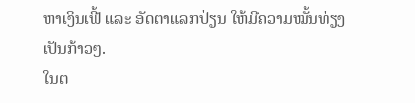ຫາເງິນເຟີ້ ແລະ ອັດຕາແລກປ່ຽນ ໃຫ້ມີຄວາມໝັ້ນທ່ຽງ ເປັນກ້າວໆ.
ໃນຕ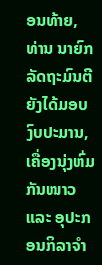ອນທ້າຍ, ທ່ານ ນາຍົກລັດຖະມົນຕີ ຍັງໄດ້ມອບງົບປະມານ, ເຄື່ອງນຸ່ງຫົ່ມກັນໜາວ ແລະ ອຸປະກອນກິລາຈຳ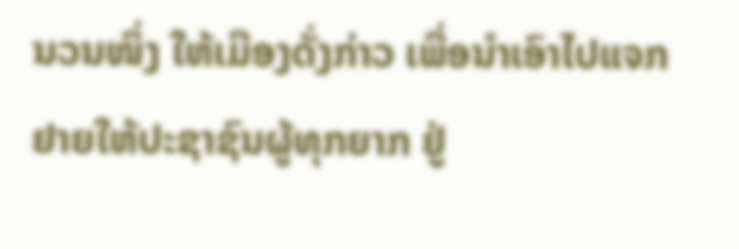ນວນໜຶ່ງ ໃຫ້ເມືອງດັ່ງກ່າວ ເພື່ອນຳເອົາໄປແຈກຢາຍໃຫ້ປະຊາຊົນຜູ້ທຸກຍາກ ຢູ່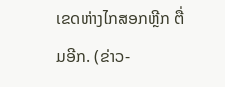ເຂດຫ່າງໄກສອກຫຼີກ ຕື່ມອີກ. (ຂ່າວ-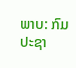ພາບ: ກົມປະຊາ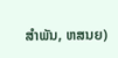ສໍາພັນ, ຫສນຍ)